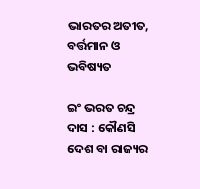ଭାରତର ଅତୀତ, ବର୍ତ୍ତମାନ ଓ ଭବିଷ୍ୟତ

ଇଂ ଭରତ ଚନ୍ଦ୍ର ଦାସ : କୌଣସି ଦେଶ ବା ରାଜ୍ୟର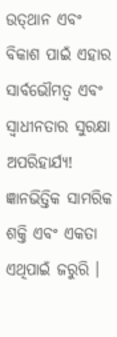ଉତ୍‌ଥାନ ଏବଂ ବିକାଶ ପାଇଁ ଏହାର ସାର୍ବଭୌମତ୍ୱ ଏବଂ ସ୍ୱାଧୀନତାର ସୁରକ୍ଷା ଅପରିହାର୍ଯ୍ୟ! ଜ୍ଞାନଭିତ୍ତିକ ସାମରିକ ଶକ୍ତି ଏବଂ ଏକତା ଏଥିପାଇଁ ଜରୁରି ।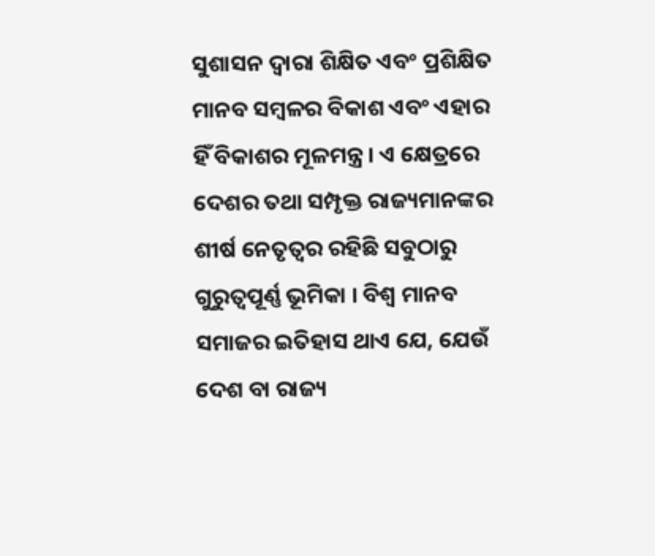ସୁଶାସନ ଦ୍ୱାରା ଶିକ୍ଷିତ ଏବଂ ପ୍ରଶିକ୍ଷିତ ମାନବ ସମ୍ବଳର ବିକାଶ ଏବଂ ଏହାର ହିଁ ବିକାଶର ମୂଳମନ୍ତ୍ର । ଏ କ୍ଷେତ୍ରରେ ଦେଶର ତଥା ସମ୍ପୃକ୍ତ ରାଜ୍ୟମାନଙ୍କର ଶୀର୍ଷ ନେତୃତ୍ୱର ରହିଛି ସବୁଠାରୁ ଗୁରୁତ୍ୱପୂର୍ଣ୍ଣ ଭୂମିକା । ବିଶ୍ୱ ମାନବ ସମାଜର ଇତିହାସ ଥାଏ ଯେ, ଯେଉଁ ଦେଶ ବା ରାଜ୍ୟ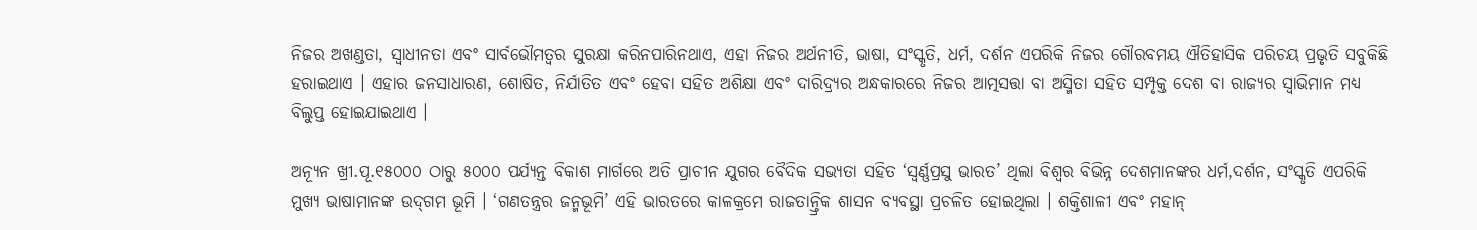ନିଜର ଅଖଣ୍ଡତା, ସ୍ୱାଧୀନତା ଏବଂ ସାର୍ବଭୌମତ୍ୱର ସୁରକ୍ଷା କରିନପାରିନଥାଏ, ଏହା ନିଜର ଅର୍ଥନୀତି, ଭାଷା, ସଂସ୍କୃତି, ଧର୍ମ, ଦର୍ଶନ ଏପରିକି ନିଜର ଗୌରବମୟ ଐତିହାସିକ ପରିଚୟ ପ୍ରଭୃତି ସବୁକିଛି ହରାଇଥାଏ । ଏହାର ଜନସାଧାରଣ, ଶୋଷିତ, ନିର୍ଯାତିତ ଏବଂ ହେବା ସହିତ ଅଶିକ୍ଷା ଏବଂ ଦାରିଦ୍ର୍ୟର ଅନ୍ଧକାରରେ ନିଜର ଆତ୍ମସତ୍ତା ବା ଅସ୍ମିତା ସହିତ ସମ୍ପୃକ୍ତ ଦେଶ ବା ରାଜ୍ୟର ସ୍ୱାଭିମାନ ମଧ୍ୟ ବିଲୁପ୍ତ ହୋଇଯାଇଥାଏ ।

ଅନ୍ୟୂନ ଖ୍ରୀ.ପୂ.୧୫୦୦୦ ଠାରୁ ୫୦୦୦ ପର୍ଯ୍ୟନ୍ତ ବିକାଶ ମାର୍ଗରେ ଅତି ପ୍ରାଚୀନ ଯୁଗର ବୈଦିକ ସଭ୍ୟତା ସହିତ ‘ସ୍ୱର୍ଣ୍ଣପ୍ରସୁ ଭାରତ’ ଥିଲା ବିଶ୍ୱର ବିଭିନ୍ନ ଦେଶମାନଙ୍କର ଧର୍ମ,ଦର୍ଶନ, ସଂସ୍କୃତି ଏପରିକି ମୁଖ୍ୟ ଭାଷାମାନଙ୍କ ଉଦ୍‌ଗମ ଭୂମି । ‘ଗଣତନ୍ତ୍ରର ଜନ୍ମଭୂମି’ ଏହି ଭାରତରେ କାଳକ୍ରମେ ରାଜତାନ୍ତ୍ରିକ ଶାସନ ବ୍ୟବସ୍ଥା ପ୍ରଚଳିତ ହୋଇଥିଲା । ଶକ୍ତିଶାଳୀ ଏବଂ ମହାନ୍‌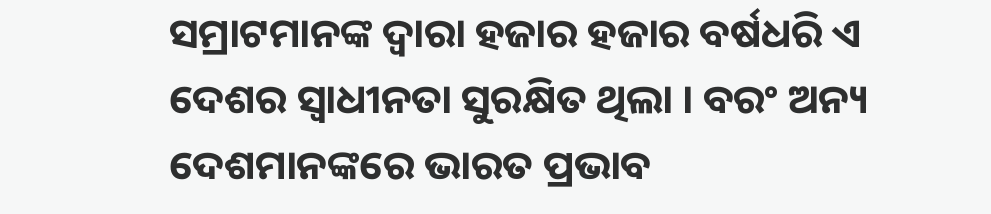ସମ୍ରାଟମାନଙ୍କ ଦ୍ୱାରା ହଜାର ହଜାର ବର୍ଷଧରି ଏ ଦେଶର ସ୍ୱାଧୀନତା ସୁରକ୍ଷିତ ଥିଲା । ବରଂ ଅନ୍ୟ ଦେଶମାନଙ୍କରେ ଭାରତ ପ୍ରଭାବ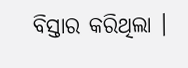ବିସ୍ତାର କରିଥିଲା ।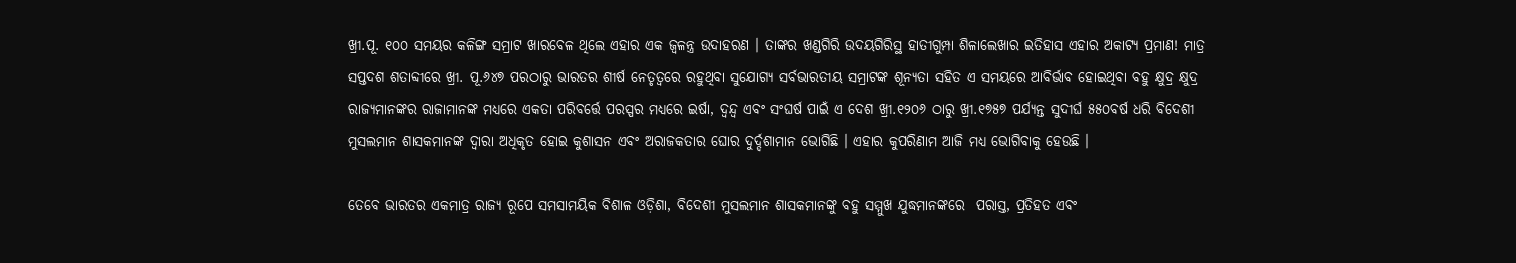ଖ୍ରୀ.ପୂ. ୧୦୦ ସମୟର କଳିଙ୍ଗ ସମ୍ରାଟ ଖାରବେଳ ଥିଲେ ଏହାର ଏକ ଜ୍ୱଳନ୍ତ୍ର ଉଦାହରଣ । ତାଙ୍କର ଖଣ୍ଡଗିରି ଉଦୟଗିରିସ୍ଥ ହାତୀଗୁମ୍ପା ଶିଳାଲେଖାର ଇତିହାସ ଏହାର ଅକାଟ୍ୟ ପ୍ରମାଣ! ମାତ୍ର ସପ୍ତଦଶ ଶତାବ୍ଦୀରେ ଖ୍ରୀ. ପୂ.୬୪୭ ପରଠାରୁ ଭାରତର ଶୀର୍ଷ ନେତୃତ୍ୱରେ ରହୁଥିବା ସୁଯୋଗ୍ୟ ସର୍ବଭାରତୀୟ ସମ୍ରାଟଙ୍କ ଶୂନ୍ୟତା ସହିତ ଏ ସମୟରେ ଆବିର୍ଭାବ ହୋଇଥିବା ବହୁ କ୍ଷୁଦ୍ର କ୍ଷୁଦ୍ର ରାଜ୍ୟମାନଙ୍କର ରାଜାମାନଙ୍କ ମଧ୍ୟରେ ଏକତା ପରିବର୍ତ୍ତେ ପରସ୍ପର ମଧ୍ୟରେ ଇର୍ଷା, ଦ୍ୱନ୍ଦ୍ୱ ଏବଂ ସଂଘର୍ଷ ପାଇଁ ଏ ଦେଶ ଖ୍ରୀ.୧୨୦୬ ଠାରୁ ଖ୍ରୀ.୧୭୫୭ ପର୍ଯ୍ୟନ୍ତ ସୁଦୀର୍ଘ ୫୫୦ବର୍ଷ ଧରି ବିଦେଶୀ ମୁସଲମାନ ଶାସକମାନଙ୍କ ଦ୍ୱାରା ଅଧିକୃତ ହୋଇ କୁଶାସନ ଏବଂ ଅରାଜକତାର ଘୋର ଦୁର୍ଦ୍ଦଶାମାନ ଭୋଗିଛି । ଏହାର କୁପରିଣାମ ଆଜି ମଧ୍ୟ ଭୋଗିବାକୁ ହେଉଛି ।

ତେବେ ଭାରତର ଏକମାତ୍ର ରାଜ୍ୟ ରୂପେ ସମସାମୟିକ ବିଶାଳ ଓଡ଼ିଶା, ବିଦେଶୀ ମୁସଲମାନ ଶାସକମାନଙ୍କୁ ବହୁ ସମ୍ମୁଖ ଯୁଦ୍ଧମାନଙ୍କରେ  ପରାସ୍ତ, ପ୍ରତିହତ ଏବଂ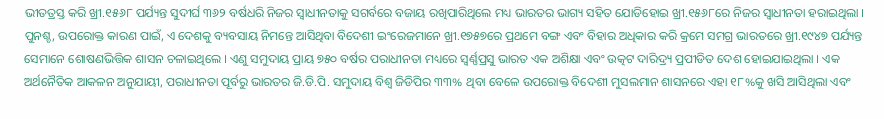ଭୀତତ୍ରସ୍ତ କରି ଖ୍ରୀ.୧୫୬୮ ପର୍ଯ୍ୟନ୍ତ ସୁଦୀର୍ଘ ୩୬୨ ବର୍ଷଧରି ନିଜର ସ୍ୱାଧୀନତାକୁ ସଗର୍ବରେ ବଜାୟ ରଖିପାରିଥିଲେ ମଧ୍ୟ ଭାରତର ଭାଗ୍ୟ ସହିତ ଯୋଡିହୋଇ ଖ୍ରୀ.୧୫୬୮ରେ ନିଜର ସ୍ୱାଧୀନତା ହରାଇଥିଲା । ପୁନଶ୍ଚ, ଉପରୋକ୍ତ କାରଣ ପାଇଁ, ଏ ଦେଶକୁ ବ୍ୟବସାୟ ନିମନ୍ତେ ଆସିଥିବା ବିଦେଶୀ ଇଂରେଜମାନେ ଖ୍ରୀ.୧୭୫୭ରେ ପ୍ରଥମେ ବଙ୍ଗ ଏବଂ ବିହାର ଅଧିକାର କରି କ୍ରମେ ସମଗ୍ର ଭାରତରେ ଖ୍ରୀ.୧୯୪୭ ପର୍ଯ୍ୟନ୍ତ ସେମାନେ ଶୋଷଣଭିତ୍ତିକ ଶାସନ ଚଳାଇଥିଲେ । ଏଣୁ ସମୁଦାୟ ପ୍ରାୟ ୭୫୦ ବର୍ଷର ପରାଧୀନତା ମଧ୍ୟରେ ସ୍ୱର୍ଣ୍ଣପ୍ରସୁ ଭାରତ ଏକ ଅଶିକ୍ଷା ଏବଂ ଉତ୍କଟ ଦାରିଦ୍ର୍ୟ ପ୍ରପୀଡିତ ଦେଶ ହୋଇଯାଇଥିଲା । ଏକ ଅର୍ଥନୈତିକ ଆକଳନ ଅନୁଯାୟୀ, ପରାଧୀନତା ପୂର୍ବରୁ ଭାରତର ଜି.ଡି.ପି. ସମୁଦାୟ ବିଶ୍ୱ ଜିଡିପିର ୩୩% ଥିବା ବେଳେ ଉପରୋକ୍ତ ବିଦେଶୀ ମୁସଲମାନ ଶାସନରେ ଏହା ୧୮%କୁ ଖସି ଆସିଥିଲା ଏବଂ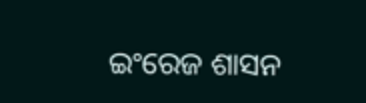ଇଂରେଜ ଶାସନ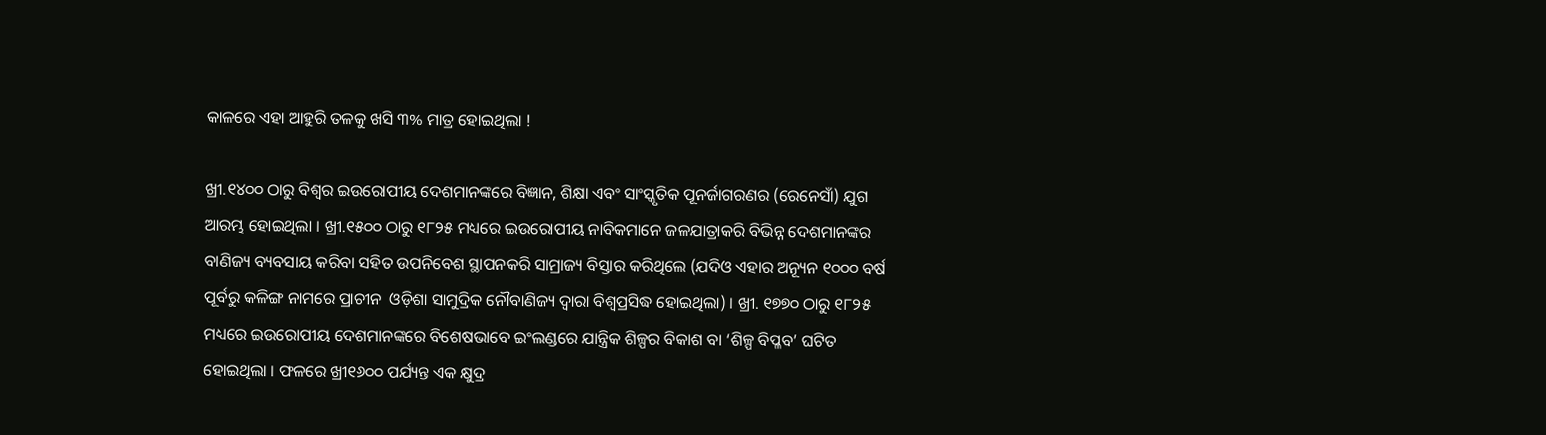କାଳରେ ଏହା ଆହୁରି ତଳକୁ ଖସି ୩% ମାତ୍ର ହୋଇଥିଲା !

ଖ୍ରୀ.୧୪୦୦ ଠାରୁ ବିଶ୍ୱର ଇଉରୋପୀୟ ଦେଶମାନଙ୍କରେ ବିଜ୍ଞାନ, ଶିକ୍ଷା ଏବଂ ସାଂସ୍କୃତିକ ପୂନର୍ଜାଗରଣର (ରେନେସାଁ) ଯୁଗ ଆରମ୍ଭ ହୋଇଥିଲା । ଖ୍ରୀ.୧୫୦୦ ଠାରୁ ୧୮୨୫ ମଧ୍ୟରେ ଇଉରୋପୀୟ ନାବିକମାନେ ଜଳଯାତ୍ରାକରି ବିଭିନ୍ନ ଦେଶମାନଙ୍କର ବାଣିଜ୍ୟ ବ୍ୟବସାୟ କରିବା ସହିତ ଉପନିବେଶ ସ୍ଥାପନକରି ସାମ୍ରାଜ୍ୟ ବିସ୍ତାର କରିଥିଲେ (ଯଦିଓ ଏହାର ଅନ୍ୟୂନ ୧୦୦୦ ବର୍ଷ ପୂର୍ବରୁ କଳିଙ୍ଗ ନାମରେ ପ୍ରାଚୀନ  ଓଡ଼ିଶା ସାମୁଦ୍ରିକ ନୌବାଣିଜ୍ୟ ଦ୍ୱାରା ବିଶ୍ୱପ୍ରସିଦ୍ଧ ହୋଇଥିଲା) । ଖ୍ରୀ. ୧୭୭୦ ଠାରୁ ୧୮୨୫ ମଧ୍ୟରେ ଇଉରୋପୀୟ ଦେଶମାନଙ୍କରେ ବିଶେଷଭାବେ ଇଂଲଣ୍ଡରେ ଯାନ୍ତ୍ରିକ ଶିଳ୍ପର ବିକାଶ ବା ‘ଶିଳ୍ପ ବିପ୍ଳବ’ ଘଟିତ ହୋଇଥିଲା । ଫଳରେ ଖ୍ରୀ୧୬୦୦ ପର୍ଯ୍ୟନ୍ତ ଏକ କ୍ଷୁଦ୍ର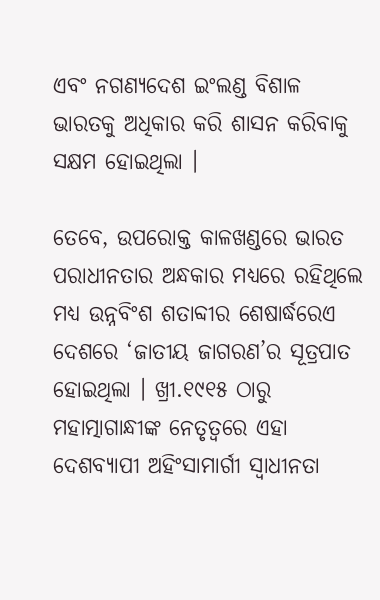ଏବଂ ନଗଣ୍ୟଦେଶ ଇଂଲଣ୍ଡ ବିଶାଳ ଭାରତକୁ ଅଧିକାର କରି ଶାସନ କରିବାକୁ ସକ୍ଷମ ହୋଇଥିଲା ।

ତେବେ, ଉପରୋକ୍ତ କାଳଖଣ୍ଡରେ ଭାରତ ପରାଧୀନତାର ଅନ୍ଧକାର ମଧ୍ୟରେ ରହିଥିଲେ ମଧ୍ୟ ଉନ୍ନବିଂଶ ଶତାବ୍ଦୀର ଶେଷାର୍ଦ୍ଧରେଏ ଦେଶରେ ‘ଜାତୀୟ ଜାଗରଣ’ର ସୂତ୍ରପାତ ହୋଇଥିଲା । ଖ୍ରୀ.୧୯୧୫ ଠାରୁ ମହାତ୍ମାଗାନ୍ଧୀଙ୍କ ନେତୃତ୍ୱରେ ଏହା ଦେଶବ୍ୟାପୀ ଅହିଂସାମାର୍ଗୀ ସ୍ୱାଧୀନତା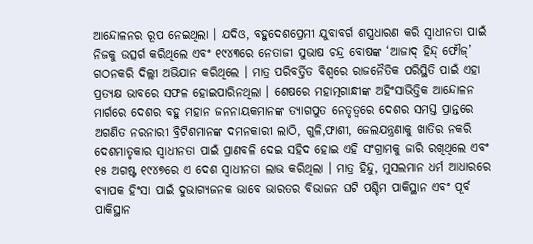ଆନ୍ଦୋଳନର ରୂପ ନେଇଥିଲା । ଯଦିଓ, ବହୁଦେଶପ୍ରେମୀ ଯୁବାବର୍ଗ ଶସ୍ତ୍ରଧାରଣ କରି ସ୍ୱାଧୀନତା ପାଇଁ ନିଜକୁ ଉତ୍ସର୍ଗ କରିଥିଲେ ଏବଂ ୧୯୪୩ରେ ନେତାଜୀ ସୁଭାଷ ଚନ୍ଦ୍ର ବୋଷଙ୍କ ‘ଆଜାଦ୍‌ ହିନ୍ଦ୍‌ ଫୌଜ୍‌’ ଗଠନକରି ଦିଲ୍ଲୀ ଅଭିଯାନ କରିଥିଲେ । ମାତ୍ର ପରିବର୍ତ୍ତିତ ବିଶ୍ୱରେ ରାଜନୈତିକ ପରିସ୍ଥିତି ପାଇଁ ଏହା ପ୍ରତ୍ୟକ୍ଷ ଭାବରେ ସଫଳ ହୋଇପାରିନଥିଲା । ଶେଷରେ ମହାତ୍ମଗାନ୍ଧୀଙ୍କ ଅହିଂସାଭିତ୍ତିକ ଆନ୍ଦୋଳନ ମାର୍ଗରେ ଦେଶର ବହୁ ମହାନ ଜନନାୟକମାନଙ୍କ ତ୍ୟାଗପୁତ ନେତୃତ୍ୱରେ ଦେଶର ସମସ୍ତ ପ୍ରାନ୍ତରେ ଅଗଣିତ ନରନାରୀ ବ୍ରିଟିଶମାନଙ୍କ ଦମନକାରୀ ଲାଠି, ଗୁଳି,ଫାଶୀ, ଜେଲଯନ୍ତ୍ରଣାକୁ ଖାତିର ନକରି ଦେଶମାତୃକାର ସ୍ୱାଧୀନତା ପାଇଁ ପ୍ରାଣବଳି ଦେଇ ସହିଦ ହୋଇ ଏହି ସଂଗ୍ରାମକୁ ଜାରି ରଖିଥିଲେ ଏବଂ ୧୫ ଅଗଷ୍ଟ ୧୯୪୭ରେ ଏ ଦେଶ ସ୍ୱାଧୀନତା ଲାଭ କରିଥିଲା । ମାତ୍ର ହିନ୍ଦୁ, ମୁସଲମାନ ଧର୍ମ ଆଧାରରେ ବ୍ୟାପକ ହିଂସା ପାଇଁ ଦୁଭାଗ୍ୟଜନକ ଭାବେ ଭାରତର ବିଭାଜନ ଘଟି ପଶ୍ଚିମ ପାକିସ୍ଥାନ ଏବଂ ପୂର୍ବ ପାକିସ୍ଥାନ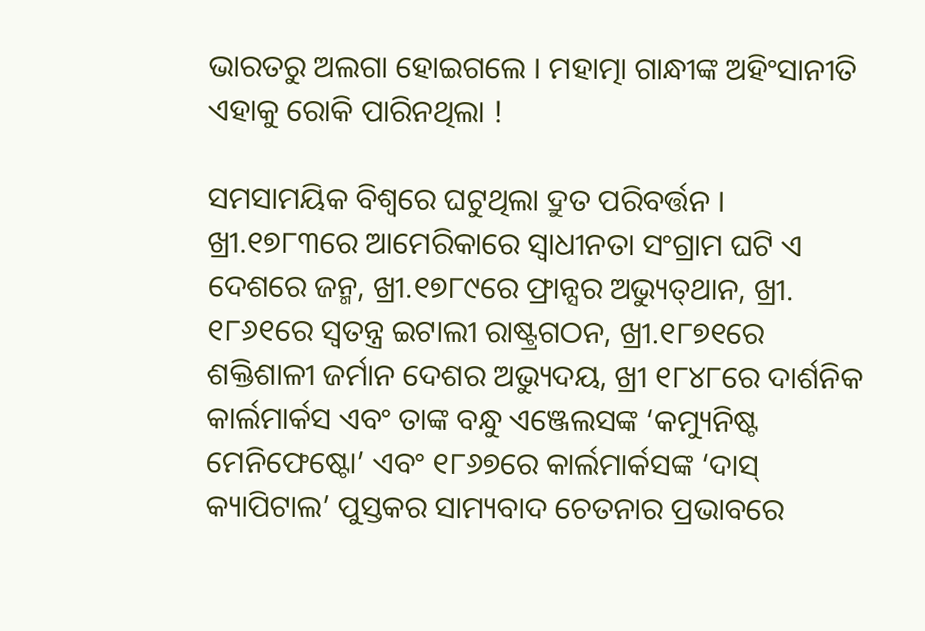ଭାରତରୁ ଅଲଗା ହୋଇଗଲେ । ମହାତ୍ମା ଗାନ୍ଧୀଙ୍କ ଅହିଂସାନୀତି ଏହାକୁ ରୋକି ପାରିନଥିଲା !

ସମସାମୟିକ ବିଶ୍ୱରେ ଘଟୁଥିଲା ଦ୍ରୁତ ପରିବର୍ତ୍ତନ । ଖ୍ରୀ.୧୭୮୩ରେ ଆମେରିକାରେ ସ୍ୱାଧୀନତା ସଂଗ୍ରାମ ଘଟି ଏ ଦେଶରେ ଜନ୍ମ, ଖ୍ରୀ.୧୭୮୯ରେ ଫ୍ରାନ୍ସର ଅଭ୍ୟୁତ୍‌ଥାନ, ଖ୍ରୀ. ୧୮୬୧ରେ ସ୍ୱତନ୍ତ୍ର ଇଟାଲୀ ରାଷ୍ଟ୍ରଗଠନ, ଖ୍ରୀ.୧୮୭୧ରେ ଶକ୍ତିଶାଳୀ ଜର୍ମାନ ଦେଶର ଅଭ୍ୟୁଦୟ, ଖ୍ରୀ ୧୮୪୮ରେ ଦାର୍ଶନିକ କାର୍ଲମାର୍କସ ଏବଂ ତାଙ୍କ ବନ୍ଧୁ ଏଞ୍ଜେଲସଙ୍କ ‘କମ୍ୟୁନିଷ୍ଟ ମେନିଫେଷ୍ଟୋ’ ଏବଂ ୧୮୬୭ରେ କାର୍ଲମାର୍କସଙ୍କ ‘ଦାସ୍‌ କ୍ୟାପିଟାଲ’ ପୁସ୍ତକର ସାମ୍ୟବାଦ ଚେତନାର ପ୍ରଭାବରେ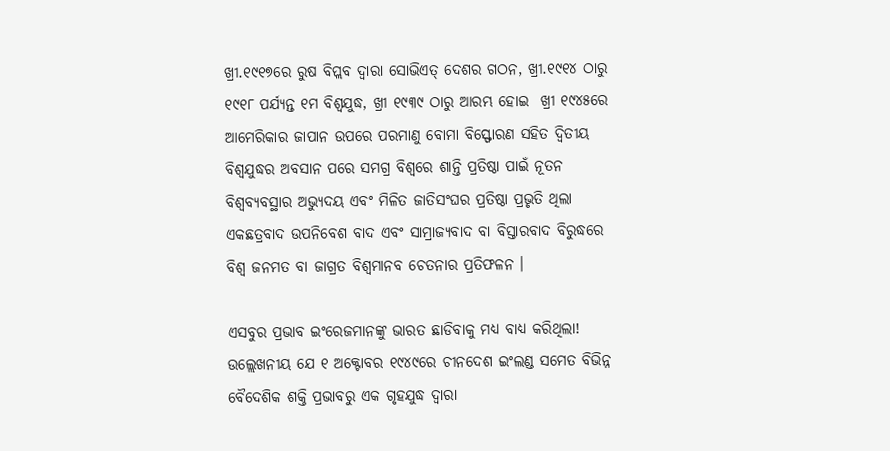ଖ୍ରୀ.୧୯୧୭ରେ ରୁଷ ବିପ୍ଲବ ଦ୍ୱାରା ସୋଭିଏତ୍‌ ଦେଶର ଗଠନ, ଖ୍ରୀ.୧୯୧୪ ଠାରୁ ୧୯୧୮ ପର୍ଯ୍ୟନ୍ତ ୧ମ ବିଶ୍ୱଯୁଦ୍ଧ, ଖ୍ରୀ ୧୯୩୯ ଠାରୁ ଆରମ୍ଭ ହୋଇ  ଖ୍ରୀ ୧୯୪୫ରେ ଆମେରିକାର ଜାପାନ ଉପରେ ପରମାଣୁ ବୋମା ବିସ୍ଫୋରଣ ସହିତ ଦ୍ୱିତୀୟ ବିଶ୍ୱଯୁଦ୍ଧର ଅବସାନ ପରେ ସମଗ୍ର ବିଶ୍ୱରେ ଶାନ୍ତି ପ୍ରତିଷ୍ଠା ପାଇଁ ନୂତନ ବିଶ୍ୱବ୍ୟବସ୍ଥାର ଅଭ୍ୟୁଦୟ ଏବଂ ମିଳିତ ଜାତିସଂଘର ପ୍ରତିଷ୍ଠା ପ୍ରଭୃତି ଥିଲା ଏକଛତ୍ରବାଦ ଉପନିବେଶ ବାଦ ଏବଂ ସାମ୍ରାଜ୍ୟବାଦ ବା ବିସ୍ତାରବାଦ ବିରୁଦ୍ଧରେ ବିଶ୍ୱ ଜନମତ ବା ଜାଗ୍ରତ ବିଶ୍ୱମାନବ ଚେତନାର ପ୍ରତିଫଳନ ।

ଏସବୁର ପ୍ରଭାବ ଇଂରେଜମାନଙ୍କୁ ଭାରତ ଛାଡିବାକୁ ମଧ୍ୟ ବାଧ୍ୟ କରିଥିଲା! ଉଲ୍ଲେଖନୀୟ ଯେ ୧ ଅକ୍ଟୋବର ୧୯୪୯ରେ ଚୀନଦେଶ ଇଂଲଣ୍ଡ ସମେତ ବିଭିନ୍ନ ବୈଦେଶିକ ଶକ୍ତି ପ୍ରଭାବରୁ ଏକ ଗୃହଯୁଦ୍ଧ ଦ୍ୱାରା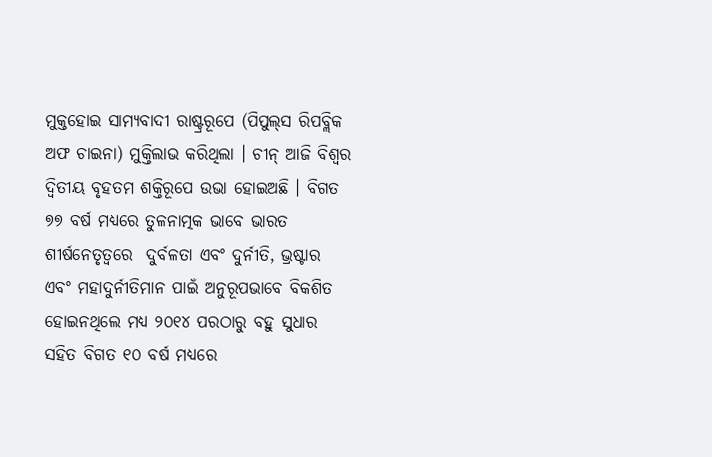ମୁକ୍ତହୋଇ ସାମ୍ୟବାଦୀ ରାଷ୍ଟ୍ରରୂପେ (ପିପୁଲ୍‌ସ ରିପବ୍ଲିକ ଅଫ ଚାଇନା) ମୁକ୍ତିଲାଭ କରିଥିଲା । ଚୀନ୍‌ ଆଜି ବିଶ୍ୱର ଦ୍ୱିତୀୟ ବୃହତମ ଶକ୍ତିରୂପେ ଉଭା ହୋଇଅଛି । ବିଗତ ୭୭ ବର୍ଷ ମଧ୍ୟରେ ତୁଳନାତ୍ମକ ଭାବେ ଭାରତ ଶୀର୍ଷନେତୃତ୍ୱରେ  ଦୁର୍ବଳତା ଏବଂ ଦୁର୍ନୀତି, ଭ୍ରଷ୍ଟାର ଏବଂ ମହାଦୁର୍ନୀତିମାନ ପାଇଁ ଅନୁରୂପଭାବେ ବିକଶିତ ହୋଇନଥିଲେ ମଧ୍ୟ ୨୦୧୪ ପରଠାରୁ ବହୁ ସୁଧାର ସହିତ ବିଗତ ୧୦ ବର୍ଷ ମଧ୍ୟରେ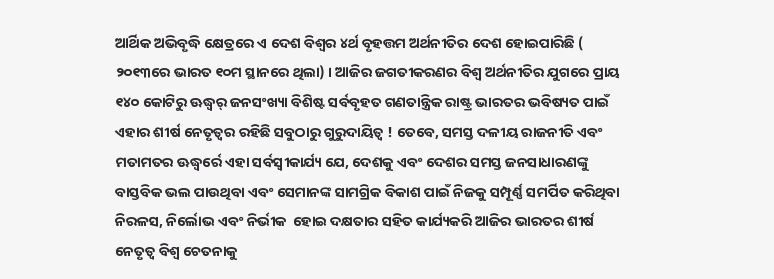ଆର୍ଥିକ ଅଭିବୃଦ୍ଧି କ୍ଷେତ୍ରରେ ଏ ଦେଶ ବିଶ୍ୱର ୪ର୍ଥ ବୃହତ୍ତମ ଅର୍ଥନୀତିର ଦେଶ ହୋଇପାରିଛି ( ୨୦୧୩ରେ ଭାରତ ୧୦ମ ସ୍ଥାନରେ ଥିଲା) । ଆଜିର ଜଗତୀକରଣର ବିଶ୍ୱ ଅର୍ଥନୀତିର ଯୁଗରେ ପ୍ରାୟ  ୧୪୦ କୋଟିରୁ ଊଦ୍ଧ୍ୱର୍ ଜନସଂଖ୍ୟା ବିଶିଷ୍ଟ ସର୍ବବୃହତ ଗଣତାନ୍ତ୍ରିକ ରାଷ୍ଟ୍ର ଭାରତର ଭବିଷ୍ୟତ ପାଇଁ ଏହାର ଶୀର୍ଷ ନେତୃତ୍ୱର ରହିଛି ସବୁଠାରୁ ଗୁରୁଦାୟିତ୍ୱ ! ତେବେ, ସମସ୍ତ ଦଳୀୟ ରାଜନୀତି ଏବଂ ମତାମତର ଊଦ୍ଧ୍ୱର୍ରେ ଏହା ସର୍ବସ୍ୱୀକାର୍ଯ୍ୟ ଯେ, ଦେଶକୁ ଏବଂ ଦେଶର ସମସ୍ତ ଜନସାଧାରଣଙ୍କୁ ବାସ୍ତବିକ ଭଲ ପାଉଥିବା ଏବଂ ସେମାନଙ୍କ ସାମଗ୍ରିକ ବିକାଶ ପାଇଁ ନିଜକୁ ସମ୍ପୂର୍ଣ୍ଣ ସମର୍ପିତ କରିଥିବା ନିରଳସ, ନିର୍ଲୋଭ ଏବଂ ନିର୍ଭୀକ  ହୋଇ ଦକ୍ଷତାର ସହିତ କାର୍ଯ୍ୟକରି ଆଜିର ଭାରତର ଶୀର୍ଷ ନେତୃତ୍ୱ ବିଶ୍ୱ ଚେତନାକୁ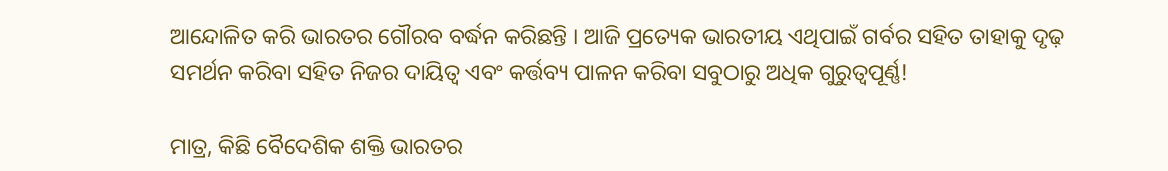ଆନ୍ଦୋଳିତ କରି ଭାରତର ଗୌରବ ବର୍ଦ୍ଧନ କରିଛନ୍ତି । ଆଜି ପ୍ରତ୍ୟେକ ଭାରତୀୟ ଏଥିପାଇଁ ଗର୍ବର ସହିତ ତାହାକୁ ଦୃଢ଼ ସମର୍ଥନ କରିବା ସହିତ ନିଜର ଦାୟିତ୍ୱ ଏବଂ କର୍ତ୍ତବ୍ୟ ପାଳନ କରିବା ସବୁଠାରୁ ଅଧିକ ଗୁରୁତ୍ୱପୂର୍ଣ୍ଣ!

ମାତ୍ର, କିଛି ବୈଦେଶିକ ଶକ୍ତି ଭାରତର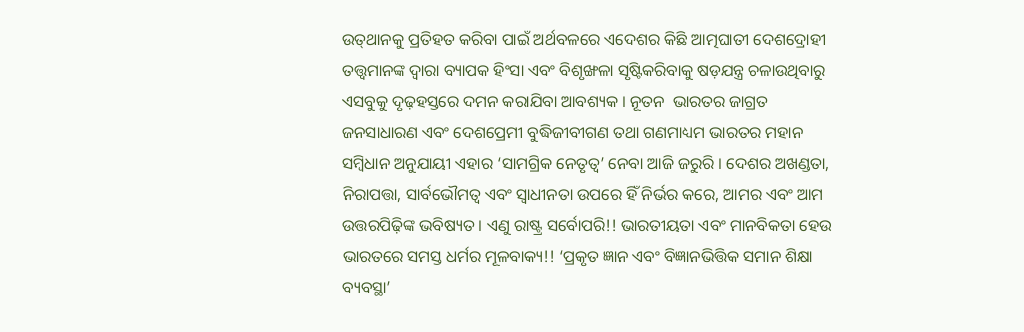ଉତ୍‌ଥାନକୁ ପ୍ରତିହତ କରିବା ପାଇଁ ଅର୍ଥବଳରେ ଏଦେଶର କିଛି ଆତ୍ମଘାତୀ ଦେଶଦ୍ରୋହୀ ତତ୍ତ୍ୱମାନଙ୍କ ଦ୍ୱାରା ବ୍ୟାପକ ହିଂସା ଏବଂ ବିଶୃଙ୍ଖଳା ସୃଷ୍ଟିକରିବାକୁ ଷଡ଼ଯନ୍ତ୍ର ଚଳାଉଥିବାରୁ ଏସବୁକୁ ଦୃଢ଼ହସ୍ତରେ ଦମନ କରାଯିବା ଆବଶ୍ୟକ । ନୂତନ  ଭାରତର ଜାଗ୍ରତ ଜନସାଧାରଣ ଏବଂ ଦେଶପ୍ରେମୀ ବୁଦ୍ଧିଜୀବୀଗଣ ତଥା ଗଣମାଧ୍ୟମ ଭାରତର ମହାନ ସମ୍ବିଧାନ ଅନୁଯାୟୀ ଏହାର ‘ସାମଗ୍ରିକ ନେତୃତ୍ୱ’ ନେବା ଆଜି ଜରୁରି । ଦେଶର ଅଖଣ୍ଡତା, ନିରାପତ୍ତା, ସାର୍ବଭୌମତ୍ୱ ଏବଂ ସ୍ୱାଧୀନତା ଉପରେ ହିଁ ନିର୍ଭର କରେ, ଆମର ଏବଂ ଆମ ଉତ୍ତରପିଢ଼ିଙ୍କ ଭବିଷ୍ୟତ । ଏଣୁ ରାଷ୍ଟ୍ର ସର୍ବୋପରି!! ଭାରତୀୟତା ଏବଂ ମାନବିକତା ହେଉ ଭାରତରେ ସମସ୍ତ ଧର୍ମର ମୂଳବାକ୍ୟ!! ‘ପ୍ରକୃତ ଜ୍ଞାନ ଏବଂ ବିଜ୍ଞାନଭିତ୍ତିକ ସମାନ ଶିକ୍ଷା ବ୍ୟବସ୍ଥା’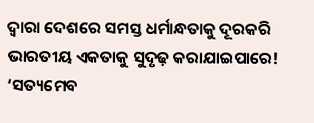ଦ୍ୱାରା ଦେଶରେ ସମସ୍ତ ଧର୍ମାନ୍ଧତାକୁ ଦୂରକରି ଭାରତୀୟ ଏକତାକୁ ସୁଦୃଢ଼ କରାଯାଇପାରେ! ‘ସତ୍ୟମେବ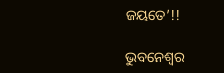ଜୟତେ’!!

ଭୁବନେଶ୍ୱର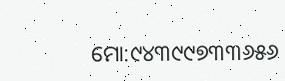ମୋ:୯୪୩୯୯୭୩୩୬୫୬